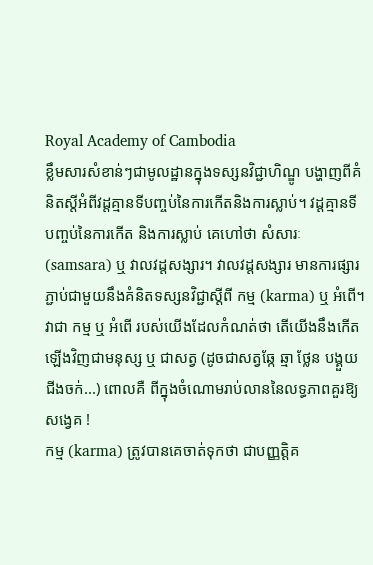Royal Academy of Cambodia
ខ្លឹមសារសំខាន់ៗជាមូលដ្ឋានក្នុងទស្សនវិជ្ជាហិណ្ឌូ បង្ហាញពីគំនិតស្តីអំពីវដ្តគ្មានទីបញ្ចប់នៃការកើតនិងការស្លាប់។ វដ្តគ្មានទីបញ្ចប់នៃការកើត និងការស្លាប់ គេហៅថា សំសារៈ (samsara) ឬ វាលវដ្តសង្សារ។ វាលវដ្តសង្សារ មានការផ្សារភ្ជាប់ជាមួយនឹងគំនិតទស្សនវិជ្ជាស្តីពី កម្ម (karma) ឬ អំពើ។ វាជា កម្ម ឬ អំពើ របស់យើងដែលកំណត់ថា តើយើងនឹងកើតឡើងវិញជាមនុស្ស ឬ ជាសត្វ (ដូចជាសត្វឆ្កែ ឆ្មា ថ្លែន បង្គួយ ជីងចក់...) ពោលគឺ ពីក្នុងចំណោមរាប់លាននៃលទ្ធភាពគួរឱ្យសង្វេគ !
កម្ម (karma) ត្រូវបានគេចាត់ទុកថា ជាបញ្ញត្តិគ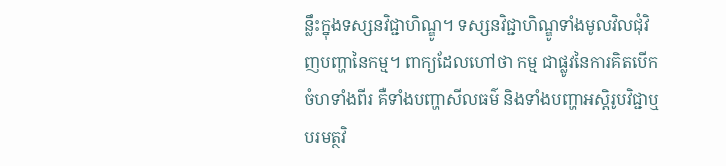ន្លឹះក្នុងទស្សនវិជ្ជាហិណ្ឌូ។ ទស្សនវិជ្ជាហិណ្ឌូទាំងមូលវិលជុំវិញបញ្ហានៃកម្ម។ ពាក្យដែលហៅថា កម្ម ជាផ្លូវនៃការគិតបើកចំហទាំងពីរ គឺទាំងបញ្ហាសីលធម៌ និងទាំងបញ្ហាអស្តិរូបវិជ្ជាឬបរមត្ថវិ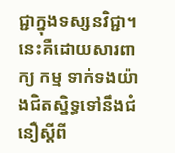ជ្ជាក្នុងទស្សនវិជ្ជា។ នេះគឺដោយសារពាក្យ កម្ម ទាក់ទងយ៉ាងជិតស្និទ្ធទៅនឹងជំនឿស្តីពី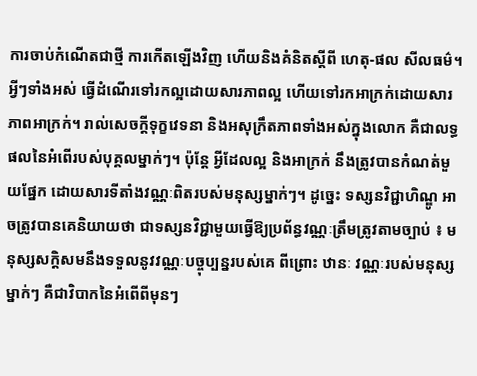ការចាប់កំណើតជាថ្មី ការកើតឡើងវិញ ហើយនិងគំនិតស្តីពី ហេតុ-ផល សីលធម៌។ អ្វីៗទាំងអស់ ធ្វើដំណើរទៅរកល្អដោយសារភាពល្អ ហើយទៅរកអាក្រក់ដោយសារភាពអាក្រក់។ រាល់សេចក្តីទុក្ខវេទនា និងអសុក្រឹតភាពទាំងអស់ក្នុងលោក គឺជាលទ្ធផលនៃអំពើរបស់បុគ្គលម្នាក់ៗ។ ប៉ុន្តែ អ្វីដែលល្អ និងអាក្រក់ នឹងត្រូវបានកំណត់មួយផ្នែក ដោយសារទីតាំងវណ្ណៈពិតរបស់មនុស្សម្នាក់ៗ។ ដូច្នេះ ទស្សនវិជ្ជាហិណ្ឌូ អាចត្រូវបានគេនិយាយថា ជាទស្សនវិជ្ជាមួយធ្វើឱ្យប្រព័ន្ធវណ្ណៈត្រឹមត្រូវតាមច្បាប់ ៖ មនុស្សសក្តិសមនឹងទទួលនូវវណ្ណៈបច្ចុប្បន្នរបស់គេ ពីព្រោះ ឋានៈ វណ្ណៈរបស់មនុស្សម្នាក់ៗ គឺជាវិបាកនៃអំពើពីមុនៗ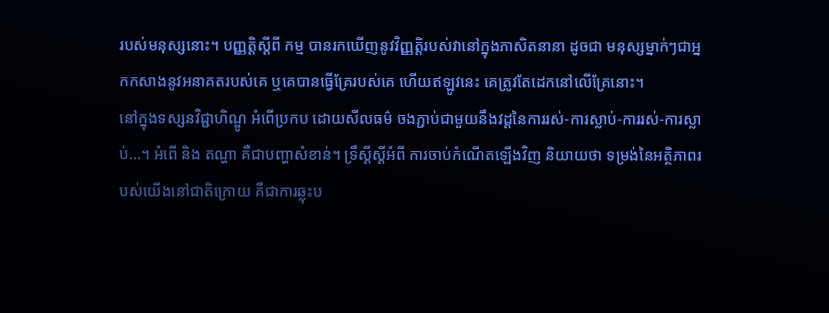របស់មនុស្សនោះ។ បញ្ញត្តិស្តីពី កម្ម បានរកឃើញនូវវិញ្ញត្តិរបស់វានៅក្នុងភាសិតនានា ដូចជា មនុស្សម្នាក់ៗជាអ្នកកសាងនូវអនាគតរបស់គេ ឬគេបានធ្វើគ្រែរបស់គេ ហើយឥឡូវនេះ គេត្រូវតែដេកនៅលើគ្រែនោះ។
នៅក្នុងទស្សនវិជ្ជាហិណ្ឌូ អំពើប្រកប ដោយសីលធម៌ ចងភ្ជាប់ជាមួយនឹងវដ្តនៃការរស់-ការស្លាប់-ការរស់-ការស្លាប់…។ អំពើ និង តណ្ហា គឺជាបញ្ហាសំខាន់។ ទ្រឹស្តីស្តីអំពី ការចាប់កំណើតឡើងវិញ និយាយថា ទម្រង់នៃអត្ថិភាពរបស់យើងនៅជាតិក្រោយ គឺជាការឆ្លុះប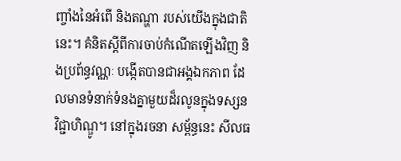ញ្ចាំងនៃអំពើ និងតណ្ហា របស់យើងក្នុងជាតិនេះ។ គំនិតស្តីពីការចាប់កំណើតឡើងវិញ និងប្រព័ន្ធវណ្ណៈ បង្កើតបានជាអង្គឯកភាព ដែលមានទំនាក់ទំនងគ្នាមួយដ៏រលូនក្នុងទស្សនវិជ្ជាហិណ្ឌូ។ នៅក្នុងរចនា សម្ព័ន្ធនេះ សីលធ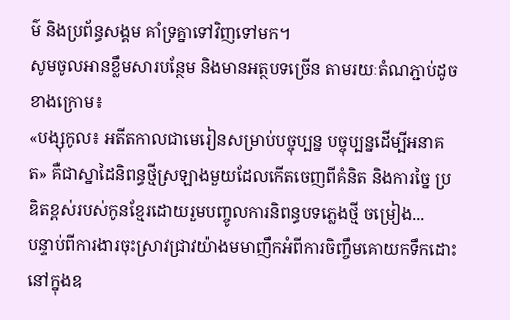ម៌ និងប្រព័ន្ធសង្គម គាំទ្រគ្នាទៅវិញទៅមក។
សូមចូលអានខ្លឹមសារបន្ថែម និងមានអត្ថបទច្រើន តាមរយៈតំណភ្ជាប់ដូចខាងក្រោម៖
«បង្សុកូល៖ អតីតកាលជាមេរៀនសម្រាប់បច្ចុប្បន្ន បច្ចុប្បន្នដើម្បីអនាគត» គឺជាស្នាដៃនិពន្ធថ្មីស្រឡាងមួយដែលកើតចេញពីគំនិត និងការច្នៃ ប្រឌិតខ្ពស់របស់កូនខ្មែរដោយរួមបញ្ចូលការនិពន្ធបទភ្លេងថ្មី ចម្រៀង...
បន្ទាប់ពីការងារចុះស្រាវជ្រាវយ៉ាងមមាញឹកអំពីការចិញ្ចឹមគោយកទឹកដោះនៅក្នុងឧ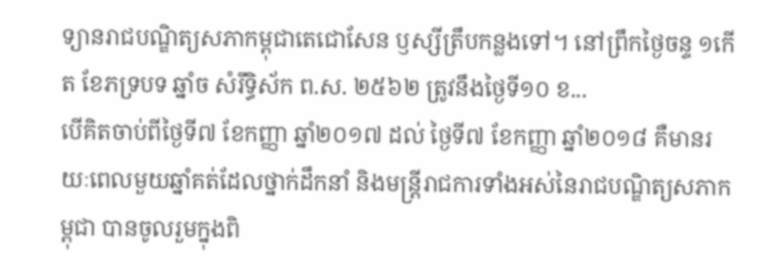ទ្យានរាជបណ្ឌិត្យសភាកម្ពុជាតេជោសែន ឫស្សីត្រឹបកន្លងទៅ។ នៅព្រឹកថ្ងៃចន្ទ ១កើត ខែភទ្របទ ឆ្នាំច សំរឹទ្ធិស័ក ព.ស. ២៥៦២ ត្រូវនឹងថ្ងៃទី១០ ខ...
បើគិតចាប់ពីថ្ងៃទី៧ ខែកញ្ញា ឆ្នាំ២០១៧ ដល់ ថ្ងៃទី៧ ខែកញ្ញា ឆ្នាំ២០១៨ គឺមានរយៈពេលមួយឆ្នាំគត់ដែលថ្នាក់ដឹកនាំ និងមន្រ្តីរាជការទាំងអស់នៃរាជបណ្ឌិត្យសភាកម្ពុជា បានចូលរួមក្នុងពិ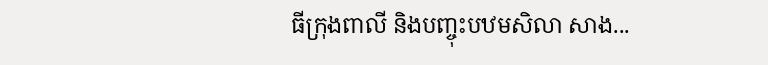ធីក្រុងពាលី និងបញ្ចុះបឋមសិលា សាង...